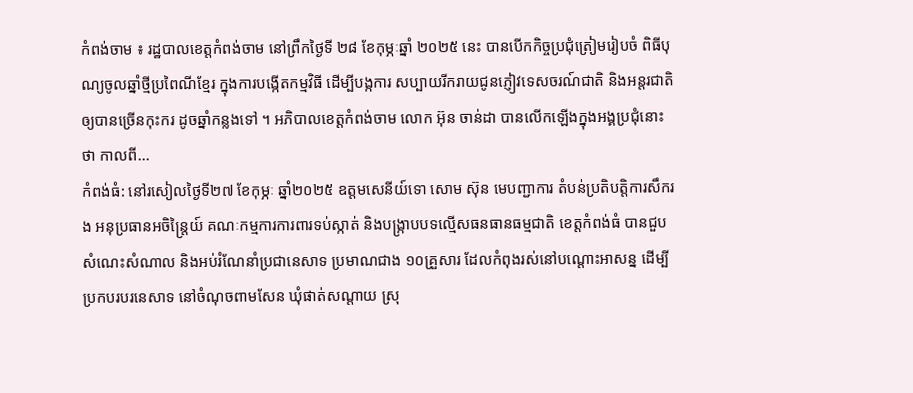កំពង់ចាម ៖ រដ្ឋបាលខេត្តកំពង់ចាម នៅព្រឹកថ្ងៃទី ២៨ ខែកុម្ភៈឆ្នាំ ២០២៥ នេះ បានបើកកិច្ចប្រជុំត្រៀមរៀបចំ ពិធីបុណ្យចូលឆ្នាំថ្មីប្រពៃណីខ្មែរ ក្នុងការបង្កើតកម្មវិធី ដើម្បីបង្កការ សប្បាយរីករាយជូនភ្ញៀវទេសចរណ៍ជាតិ និងអន្តរជាតិ ឲ្យបានច្រើនកុះករ ដូចឆ្នាំកន្លងទៅ ។ អភិបាលខេត្តកំពង់ចាម លោក អ៊ុន ចាន់ដា បានលើកឡើងក្នុងអង្គប្រជុំនោះថា កាលពី...
កំពង់ធំ: នៅរសៀលថ្ងៃទី២៧ ខែកុម្ភៈ ឆ្នាំ២០២៥ ឧត្តមសេនីយ៍ទោ សោម ស៊ុន មេបញ្ជាការ តំបន់ប្រតិបត្តិការសឹករង អនុប្រធានអចិន្ត្រៃយ៍ គណៈកម្មការការពារទប់ស្កាត់ និងបង្ក្រាបបទល្មើសធនធានធម្មជាតិ ខេត្តកំពង់ធំ បានជួបសំណេះសំណាល និងអប់រំណែនាំប្រជានេសាទ ប្រមាណជាង ១០គ្រួសារ ដែលកំពុងរស់នៅបណ្ដោះអាសន្ន ដើម្បីប្រកបរបរនេសាទ នៅចំណុចពាមសែន ឃុំផាត់សណ្ដាយ ស្រុ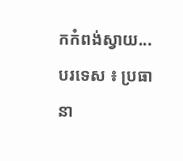កកំពង់ស្វាយ...
បរទេស ៖ ប្រធានា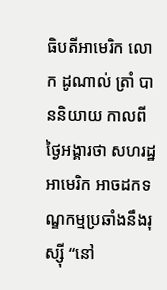ធិបតីអាមេរិក លោក ដូណាល់ ត្រាំ បាននិយាយ កាលពីថ្ងៃអង្គារថា សហរដ្ឋអាមេរិក អាចដកទណ្ឌកម្មប្រឆាំងនឹងរុស្ស៊ី “នៅ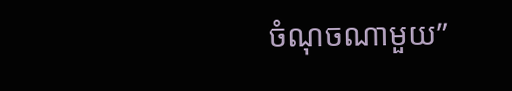ចំណុចណាមួយ”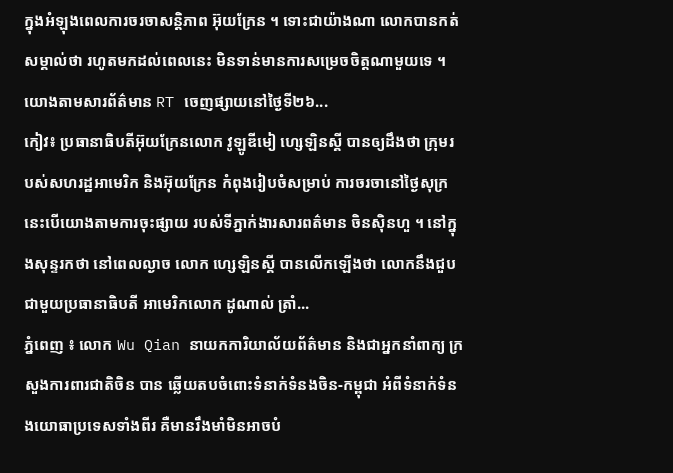ក្នុងអំឡុងពេលការចរចាសន្តិភាព អ៊ុយក្រែន ។ ទោះជាយ៉ាងណា លោកបានកត់សម្គាល់ថា រហូតមកដល់ពេលនេះ មិនទាន់មានការសម្រេចចិត្តណាមួយទេ ។ យោងតាមសារព័ត៌មាន RT ចេញផ្សាយនៅថ្ងៃទី២៦...
កៀវ៖ ប្រធានាធិបតីអ៊ុយក្រែនលោក វូឡូឌីមៀ ហ្សេឡិនស្គី បានឲ្យដឹងថា ក្រុមរបស់សហរដ្ឋអាមេរិក និងអ៊ុយក្រែន កំពុងរៀបចំសម្រាប់ ការចរចានៅថ្ងៃសុក្រ នេះបើយោងតាមការចុះផ្សាយ របស់ទីភ្នាក់ងារសារពត៌មាន ចិនស៊ិនហួ ។ នៅក្នុងសុន្ទរកថា នៅពេលល្ងាច លោក ហ្សេឡិនស្គី បានលើកឡើងថា លោកនឹងជួបជាមួយប្រធានាធិបតី អាមេរិកលោក ដូណាល់ ត្រាំ...
ភ្នំពេញ ៖ លោក Wu Qian នាយកការិយាល័យព័ត៌មាន និងជាអ្នកនាំពាក្យ ក្រសួងការពារជាតិចិន បាន ឆ្លើយតបចំពោះទំនាក់ទំនងចិន-កម្ពុជា អំពីទំនាក់ទំនងយោធាប្រទេសទាំងពីរ គឺមានរឹងមាំមិនអាចបំ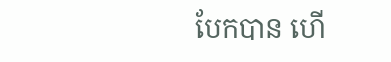បែកបាន ហើ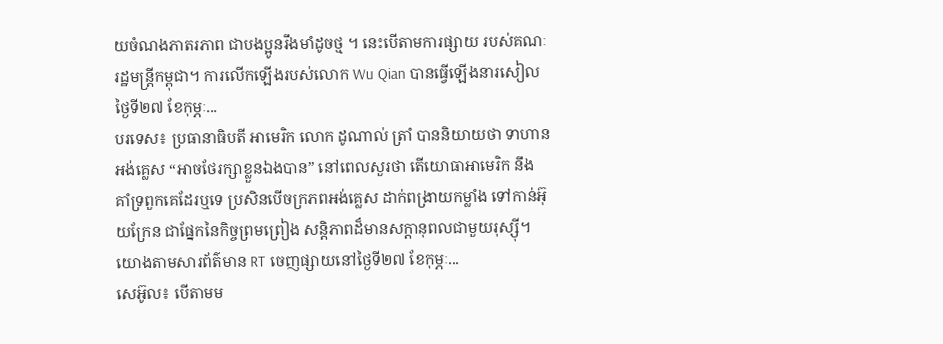យចំណងភាតរភាព ជាបងប្អូនរឹងមាំដូចថ្ម ។ នេះបើតាមការផ្សាយ របស់គណៈរដ្ឋមន្រ្តីកម្ពុជា។ ការលើកឡើងរបស់លោក Wu Qian បានធ្វើឡើងនារសៀលថ្ងៃទី២៧ ខែកុម្ភៈ...
បរទេស៖ ប្រធានាធិបតី អាមេរិក លោក ដូណាល់ ត្រាំ បាននិយាយថា ទាហានអង់គ្លេស “អាចថែរក្សាខ្លួនឯងបាន” នៅពេលសួរថា តើយោធាអាមេរិក នឹង គាំទ្រពួកគេដែរឬទេ ប្រសិនបើចក្រភពអង់គ្លេស ដាក់ពង្រាយកម្លាំង ទៅកាន់អ៊ុយក្រែន ជាផ្នែកនៃកិច្ចព្រមព្រៀង សន្តិភាពដ៏មានសក្តានុពលជាមួយរុស្ស៊ី។ យោងតាមសារព័ត៌មាន RT ចេញផ្សាយនៅថ្ងៃទី២៧ ខែកុម្ភៈ...
សេអ៊ូល៖ បើតាមម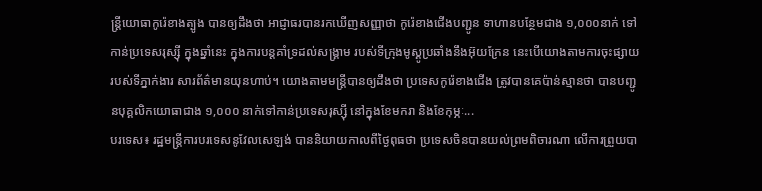ន្ត្រីយោធាកូរ៉េខាងត្បូង បានឲ្យដឹងថា អាជ្ញាធរបានរកឃើញសញ្ញាថា កូរ៉េខាងជើងបញ្ជូន ទាហានបន្ថែមជាង ១,០០០នាក់ ទៅកាន់ប្រទេសរុស្ស៊ី ក្នុងឆ្នាំនេះ ក្នុងការបន្តគាំទ្រដល់សង្គ្រាម របស់ទីក្រុងមូស្គូប្រឆាំងនឹងអ៊ុយក្រែន នេះបើយោងតាមការចុះផ្សាយ របស់ទីភ្នាក់ងារ សារព័ត៌មានយុនហាប់។ យោងតាមមន្ត្រីបានឲ្យដឹងថា ប្រទេសកូរ៉េខាងជើង ត្រូវបានគេប៉ាន់ស្មានថា បានបញ្ជូនបុគ្គលិកយោធាជាង ១,០០០ នាក់ទៅកាន់ប្រទេសរុស្ស៊ី នៅក្នុងខែមករា និងខែកុម្ភៈ...
បរទេស៖ រដ្ឋមន្ត្រីការបរទេសនូវែលសេឡង់ បាននិយាយកាលពីថ្ងៃពុធថា ប្រទេសចិនបានយល់ព្រមពិចារណា លើការព្រួយបា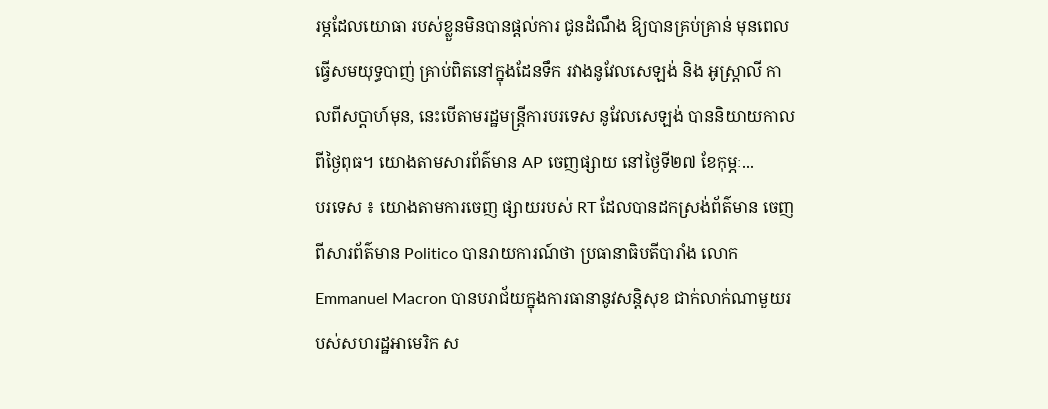រម្ភដែលយោធា របស់ខ្លួនមិនបានផ្តល់ការ ជូនដំណឹង ឱ្យបានគ្រប់គ្រាន់ មុនពេលធ្វើសមយុទ្ធបាញ់ គ្រាប់ពិតនៅក្នុងដែនទឹក រវាងនូវែលសេឡង់ និង អូស្ត្រាលី កាលពីសប្តាហ៍មុន, នេះបើតាមរដ្ឋមន្ត្រីការបរទេស នូវែលសេឡង់ បាននិយាយកាលពីថ្ងៃពុធ។ យោងតាមសារព័ត៌មាន AP ចេញផ្សាយ នៅថ្ងៃទី២៧ ខែកុម្ភៈ...
បរទេស ៖ យោងតាមការចេញ ផ្សាយរបស់ RT ដែលបានដកស្រង់ព័ត៌មាន ចេញពីសារព័ត៌មាន Politico បានរាយការណ៍ថា ប្រធានាធិបតីបារាំង លោក Emmanuel Macron បានបរាជ័យក្នុងការធានានូវសន្តិសុខ ជាក់លាក់ណាមួយរបស់សហរដ្ឋអាមេរិក ស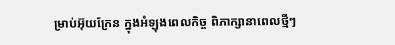ម្រាប់អ៊ុយក្រែន ក្នុងអំឡុងពេលកិច្ច ពិភាក្សានាពេលថ្មីៗ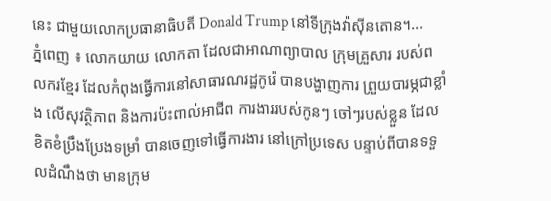នេះ ជាមួយលោកប្រធានាធិបតី Donald Trump នៅទីក្រុងវ៉ាស៊ីនតោន។...
ភ្នំពេញ ៖ លោកយាយ លោកតា ដែលជាអាណាព្យាបាល ក្រុមគ្រួសារ របស់ពលករខ្មែរ ដែលកំពុងធ្វើការនៅសាធារណរដ្ឋកូរ៉េ បានបង្ហាញការ ព្រួយបារម្ភជាខ្លាំង លើសុវត្ថិភាព និងការប៉ះពាល់អាជីព ការងាររបស់កូនៗ ចៅៗរបស់ខ្លួន ដែលខិតខំប្រឹងប្រែងទម្រាំ បានចេញទៅធ្វើការងារ នៅក្រៅប្រទេស បន្ទាប់ពីបានទទួលដំណឹងថា មានក្រុម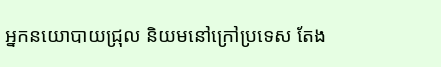អ្នកនយោបាយជ្រុល និយមនៅក្រៅប្រទេស តែង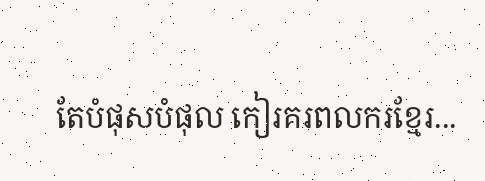តែបំផុសបំផុល កៀរគរពលករខ្មែរ...